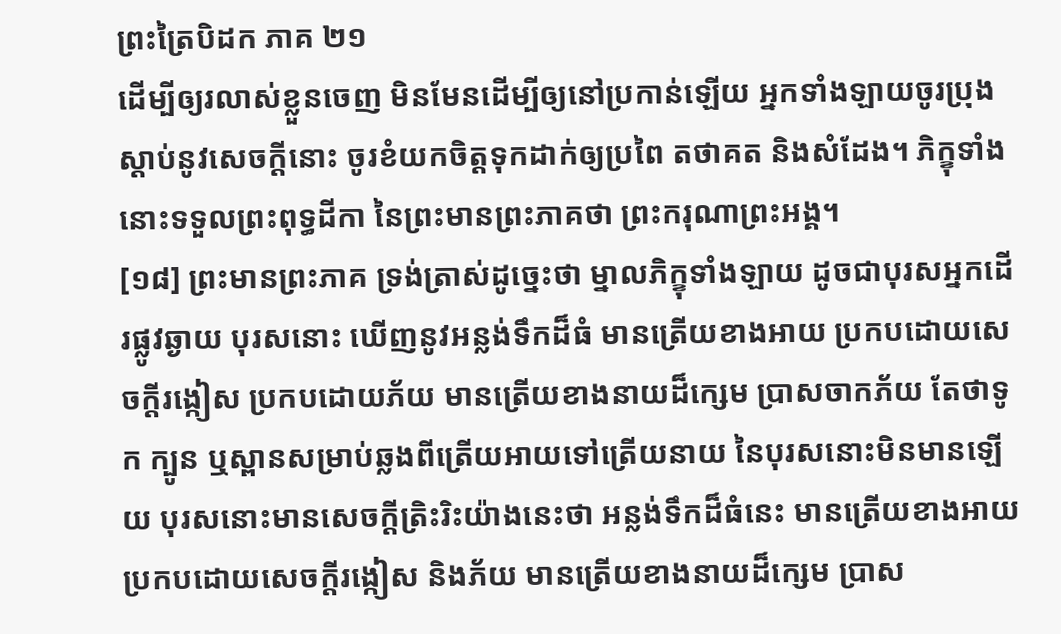ព្រះត្រៃបិដក ភាគ ២១
ដើម្បីឲ្យរលាស់ខ្លួនចេញ មិនមែនដើម្បីឲ្យនៅប្រកាន់ឡើយ អ្នកទាំងឡាយចូរប្រុងស្តាប់នូវសេចក្តីនោះ ចូរខំយកចិត្តទុកដាក់ឲ្យប្រពៃ តថាគត និងសំដែង។ ភិក្ខុទាំងនោះទទួលព្រះពុទ្ធដីកា នៃព្រះមានព្រះភាគថា ព្រះករុណាព្រះអង្គ។
[១៨] ព្រះមានព្រះភាគ ទ្រង់ត្រាស់ដូច្នេះថា ម្នាលភិក្ខុទាំងឡាយ ដូចជាបុរសអ្នកដើរផ្លូវឆ្ងាយ បុរសនោះ ឃើញនូវអន្លង់ទឹកដ៏ធំ មានត្រើយខាងអាយ ប្រកបដោយសេចក្តីរង្កៀស ប្រកបដោយភ័យ មានត្រើយខាងនាយដ៏ក្សេម ប្រាសចាកភ័យ តែថាទូក ក្បូន ឬស្ពានសម្រាប់ឆ្លងពីត្រើយអាយទៅត្រើយនាយ នៃបុរសនោះមិនមានឡើយ បុរសនោះមានសេចក្តីត្រិះរិះយ៉ាងនេះថា អន្លង់ទឹកដ៏ធំនេះ មានត្រើយខាងអាយ ប្រកបដោយសេចក្តីរង្កៀស និងភ័យ មានត្រើយខាងនាយដ៏ក្សេម ប្រាស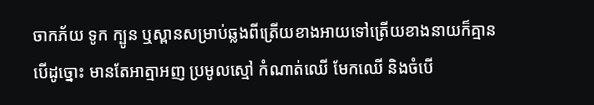ចាកភ័យ ទូក ក្បូន ឬស្ពានសម្រាប់ឆ្លងពីត្រើយខាងអាយទៅត្រើយខាងនាយក៏គ្មាន បើដូច្នោះ មានតែអាត្មាអញ ប្រមូលស្មៅ កំណាត់ឈើ មែកឈើ និងចំបើ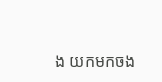ង យកមកចង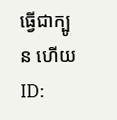ធ្វើជាក្បូន ហើយ
ID: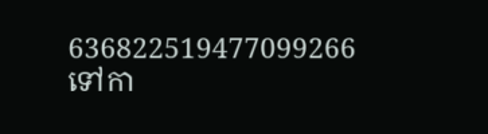636822519477099266
ទៅកា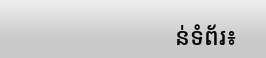ន់ទំព័រ៖